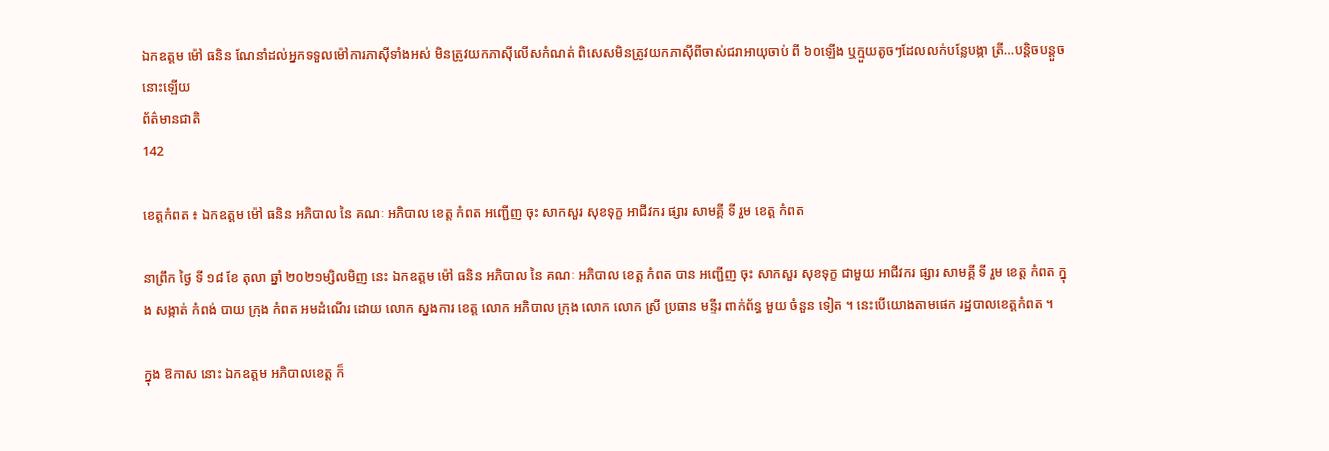ឯកឧត្ដម ម៉ៅ ធនិន ណែនាំដល់អ្នកទទួលម៉ៅការភាស៊ីទាំងអស់ មិនត្រូវយកភាស៊ីលើសកំណត់ ពិសេសមិនត្រូវយកភាស៊ីពីចាស់ជរាអាយុចាប់ ពី ៦០ឡើង ឬក្មួយតូចៗដែលលក់បន្លែបង្កា ត្រី…បន្តិចបន្តួចនោះឡើយ
ព័ត៌មានជាតិ
142

ខេត្តកំពត ៖ ឯកឧត្ដម ម៉ៅ ធនិន អភិបាល នៃ គណៈ អភិបាល ខេត្ត កំពត អញ្ជើញ ចុះ សាកសួរ សុខទុក្ខ អាជីវករ ផ្សារ សាមគ្គី ទី រួម ខេត្ត កំពត

នាព្រឹក ថ្ងៃ ទី ១៨ ខែ តុលា ឆ្នាំ ២០២១ម្សិលមិញ នេះ ឯកឧត្ដម ម៉ៅ ធនិន អភិបាល នៃ គណៈ អភិបាល ខេត្ត កំពត បាន អញ្ជើញ ចុះ សាកសួរ សុខទុក្ខ ជាមួយ អាជីវករ ផ្សារ សាមគ្គី ទី រួម ខេត្ត កំពត ក្នុង សង្កាត់ កំពង់ បាយ ក្រុង កំពត អមដំណើរ ដោយ លោក ស្នងការ ខេត្ត លោក អភិបាល ក្រុង លោក លោក ស្រី ប្រធាន មន្ទីរ ពាក់ព័ន្ធ មួយ ចំនួន ទៀត ។ នេះបើយោងតាមផេក រដ្ឋបាលខេត្តកំពត ។

ក្នុង ឱកាស នោះ ឯកឧត្តម អភិបាលខេត្ត ក៏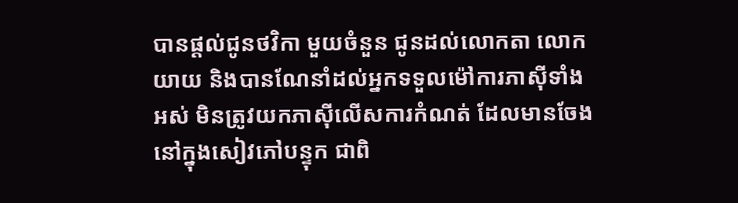បានផ្តល់ជូនថវិកា មួយចំនួន ជូនដល់លោកតា លោកយាយ និងបានណែនាំដល់អ្នកទទួលម៉ៅការភាស៊ីទាំងអស់ មិនត្រូវយកភាស៊ីលើសការកំណត់ ដែលមានចែងនៅក្នុងសៀវភៅបន្ទុក ជាពិ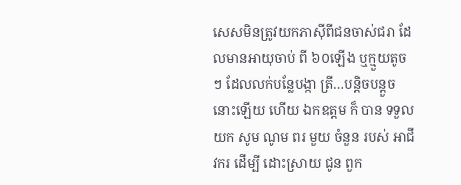សេសមិនត្រូវយកភាស៊ីពីជនចាស់ជរា ដែលមានអាយុចាប់ ពី ៦០ឡើង ឬក្មួយតូចៗ ដែលលក់បន្លែបង្កា ត្រី…បន្តិចបន្តួចនោះឡើយ ហើយ ឯកឧត្ដម ក៏ បាន ទទួល យក សូម ណូម ពរ មួយ ចំនួន របស់ អាជីវករ ដេីម្បី ដោះស្រាយ ជូន ពួក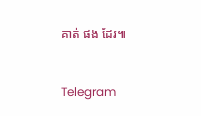គាត់ ផង ដែរ៕


Telegram